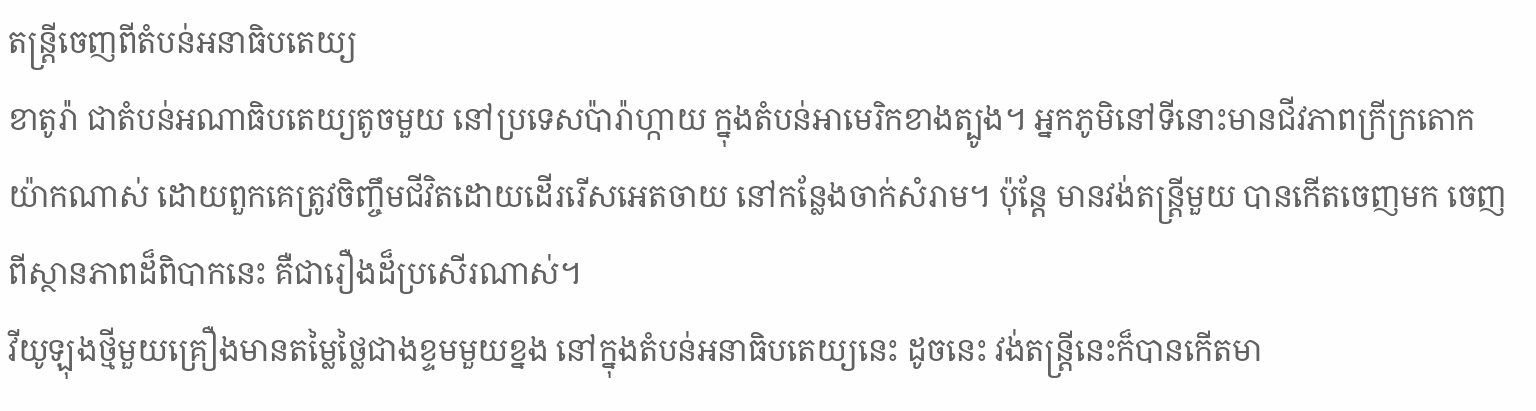តន្រ្តីចេញពីតំបន់អនាធិបតេយ្យ
ខាតូរ៉ា ជាតំបន់អណាធិបតេយ្យតូចមួយ នៅប្រទេសប៉ារ៉ាហ្កាយ ក្នុងតំបន់អាមេរិកខាងត្បូង។ អ្នកភូមិនៅទីនោះមានជីវភាពក្រីក្រតោកយ៉ាកណាស់ ដោយពួកគេត្រូវចិញ្ចឹមជីវិតដោយដើររើសអេតចាយ នៅកន្លែងចាក់សំរាម។ ប៉ុន្តែ មានវង់តន្រ្តីមួយ បានកើតចេញមក ចេញពីស្ថានភាពដ៏ពិបាកនេះ គឺជារឿងដ៏ប្រសើរណាស់។
វីយូឡុងថ្មីមួយគ្រឿងមានតម្លៃថ្លៃជាងខ្ទមមួយខ្នង នៅក្នុងតំបន់អនាធិបតេយ្យនេះ ដូចនេះ វង់តន្រ្តីនេះក៏បានកើតមា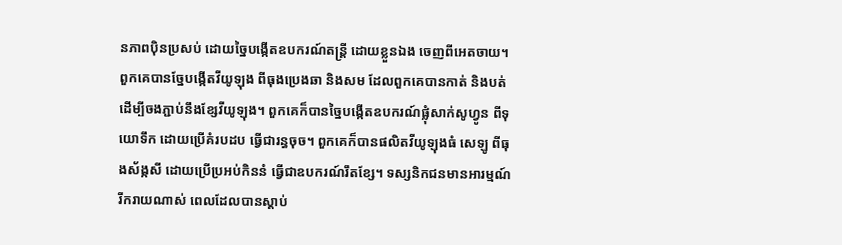នភាពប៉ិនប្រសប់ ដោយច្នៃបង្កើតឧបករណ៍តន្រ្តី ដោយខ្លួនឯង ចេញពីអេតចាយ។ ពួកគេបានច្នែបង្កើតវីយូឡុង ពីធុងប្រេងឆា និងសម ដែលពួកគេបានកាត់ និងបត់ ដើម្បីចងភ្ជាប់នឹងខ្សែវីយូឡុង។ ពួកគេក៏បានច្នៃបង្កើតឧបករណ៍ផ្លុំសាក់សូហ្វូន ពីទុយោទឹក ដោយប្រើគំរបដប ធ្វើជារន្ធចុច។ ពួកគេក៏បានផលិតវីយូឡុងធំ សេឡូ ពីធុងស័ង្កសី ដោយប្រើប្រអប់កិននំ ធ្វើជាឧបករណ៍រឹតខ្សែ។ ទស្សនិកជនមានអារម្មណ៍រីករាយណាស់ ពេលដែលបានស្តាប់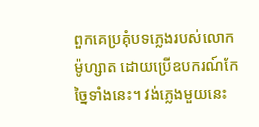ពួកគេប្រគុំបទភ្លេងរបស់លោកម៉ូហ្សាត ដោយប្រើឧបករណ៍កែច្នៃទាំងនេះ។ វង់ភ្លេងមួយនេះ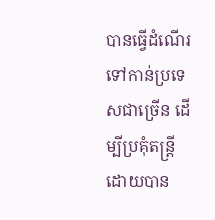បានធ្វើដំណើរទៅកាន់ប្រទេសជាច្រើន ដើម្បីប្រគុំតន្រ្តី ដោយបាន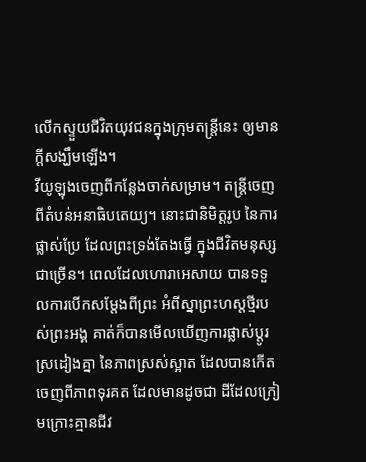លើកស្ទួយជីវិតយុវជនក្នុងក្រុមតន្រ្តីនេះ ឲ្យមានក្តីសង្ឃឹមឡើង។
វីយូឡុងចេញពីកន្លែងចាក់សម្រាម។ តន្រ្តីចេញពីតំបន់អនាធិបតេយ្យ។ នោះជានិមិត្តរូប នៃការផ្លាស់ប្រែ ដែលព្រះទ្រង់តែងធ្វើ ក្នុងជីវិតមនុស្សជាច្រើន។ ពេលដែលហោរាអេសាយ បានទទួលការបើកសម្តែងពីព្រះ អំពីស្នាព្រះហស្តថ្មីរបស់ព្រះអង្គ គាត់ក៏បានមើលឃើញការផ្លាស់ប្តូរស្រដៀងគ្នា នៃភាពស្រស់ស្អាត ដែលបានកើតចេញពីភាពទុរគត ដែលមានដូចជា ដីដែលក្រៀមក្រោះគ្មានជីវ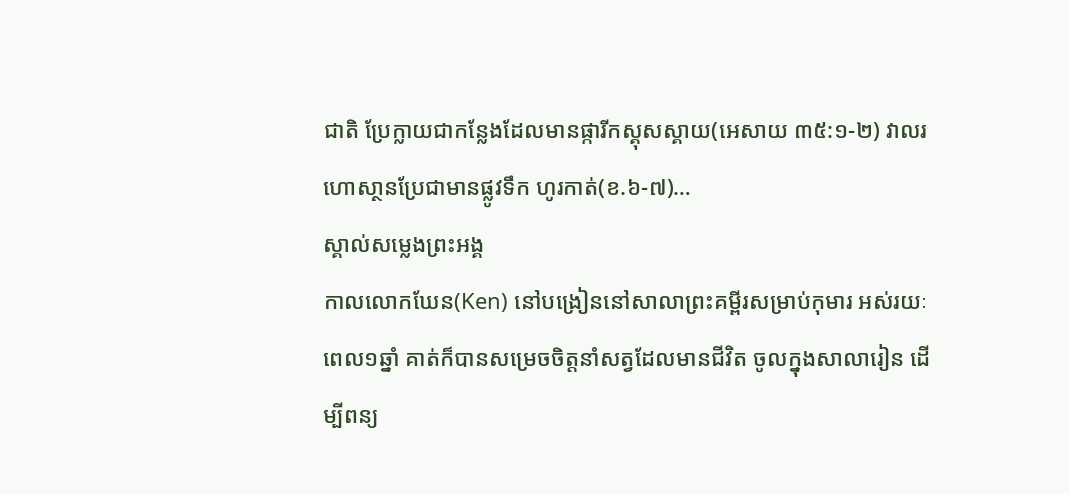ជាតិ ប្រែក្លាយជាកន្លែងដែលមានផ្ការីកស្គុសស្គាយ(អេសាយ ៣៥:១-២) វាលរហោសា្ថនប្រែជាមានផ្លូវទឹក ហូរកាត់(ខ.៦-៧)…
ស្គាល់សម្លេងព្រះអង្គ
កាលលោកឃែន(Ken) នៅបង្រៀននៅសាលាព្រះគម្ពីរសម្រាប់កុមារ អស់រយៈពេល១ឆ្នាំ គាត់ក៏បានសម្រេចចិត្តនាំសត្វដែលមានជីវិត ចូលក្នុងសាលារៀន ដើម្បីពន្យ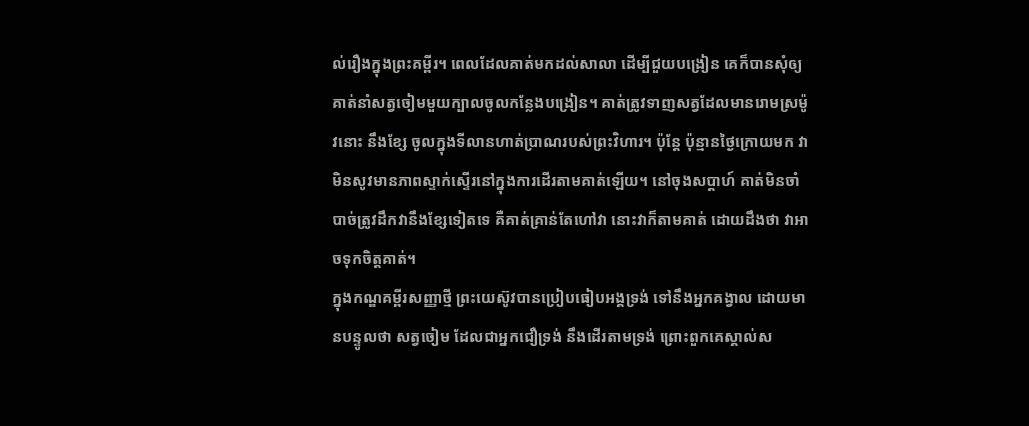ល់រឿងក្នុងព្រះគម្ពីរ។ ពេលដែលគាត់មកដល់សាលា ដើម្បីជួយបង្រៀន គេក៏បានសុំឲ្យគាត់នាំសត្វចៀមមួយក្បាលចូលកន្លែងបង្រៀន។ គាត់ត្រូវទាញសត្វដែលមានរោមស្រម៉ូវនោះ នឹងខ្សែ ចូលក្នុងទីលានហាត់ប្រាណរបស់ព្រះវិហារ។ ប៉ុន្តែ ប៉ុន្មានថ្ងៃក្រោយមក វាមិនសូវមានភាពស្ទាក់ស្ទើរនៅក្នុងការដើរតាមគាត់ឡើយ។ នៅចុងសប្តាហ៍ គាត់មិនចាំបាច់ត្រូវដឹកវានឹងខ្សែទៀតទេ គឺគាត់គ្រាន់តែហៅវា នោះវាក៏តាមគាត់ ដោយដឹងថា វាអាចទុកចិត្តគាត់។
ក្នុងកណ្ឌគម្ពីរសញ្ញាថ្មី ព្រះយេស៊ូវបានប្រៀបធៀបអង្គទ្រង់ ទៅនឹងអ្នកគង្វាល ដោយមានបន្ទូលថា សត្វចៀម ដែលជាអ្នកជឿទ្រង់ នឹងដើរតាមទ្រង់ ព្រោះពួកគេស្គាល់ស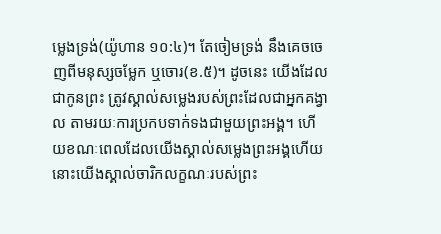ម្លេងទ្រង់(យ៉ូហាន ១០:៤)។ តែចៀមទ្រង់ នឹងគេចចេញពីមនុស្សចម្លែក ឬចោរ(ខ.៥)។ ដូចនេះ យើងដែលជាកូនព្រះ ត្រូវស្គាល់សម្លេងរបស់ព្រះដែលជាអ្នកគង្វាល តាមរយៈការប្រកបទាក់ទងជាមួយព្រះអង្គ។ ហើយខណៈពេលដែលយើងស្គាល់សម្លេងព្រះអង្គហើយ នោះយើងស្គាល់ចារិកលក្ខណៈរបស់ព្រះ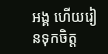អង្គ ហើយរៀនទុកចិត្ត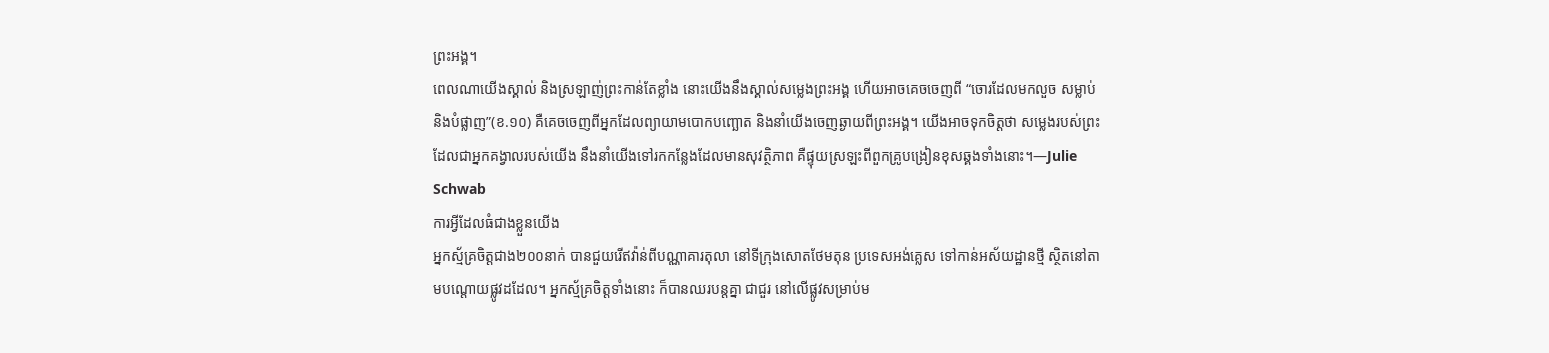ព្រះអង្គ។
ពេលណាយើងស្គាល់ និងស្រឡាញ់ព្រះកាន់តែខ្លាំង នោះយើងនឹងស្គាល់សម្លេងព្រះអង្គ ហើយអាចគេចចេញពី “ចោរដែលមកលួច សម្លាប់ និងបំផ្លាញ”(ខ.១០) គឺគេចចេញពីអ្នកដែលព្យាយាមបោកបញ្ឆោត និងនាំយើងចេញឆ្ងាយពីព្រះអង្គ។ យើងអាចទុកចិត្តថា សម្លេងរបស់ព្រះដែលជាអ្នកគង្វាលរបស់យើង នឹងនាំយើងទៅរកកន្លែងដែលមានសុវត្ថិភាព គឺផ្ទុយស្រឡះពីពួកគ្រូបង្រៀនខុសឆ្គងទាំងនោះ។—Julie Schwab
ការអ្វីដែលធំជាងខ្លួនយើង
អ្នកស្ម័គ្រចិត្តជាង២០០នាក់ បានជួយរើឥវ៉ាន់ពីបណ្ណាគារតុលា នៅទីក្រុងសោតថែមតុន ប្រទេសអង់គ្លេស ទៅកាន់អស័យដ្ឋានថ្មី ស្ថិតនៅតាមបណ្តោយផ្លូវដដែល។ អ្នកស្ម័គ្រចិត្តទាំងនោះ ក៏បានឈរបន្តគ្នា ជាជួរ នៅលើផ្លូវសម្រាប់ម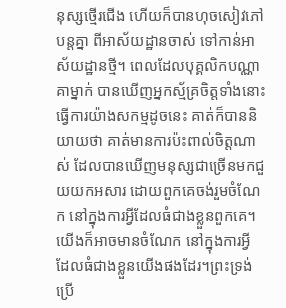នុស្សថ្មើរជើង ហើយក៏បានហុចសៀវភៅបន្តគ្នា ពីអាស័យដ្ឋានចាស់ ទៅកាន់អាស័យដ្ឋានថ្មី។ ពេលដែលបុគ្គលិកបណ្ណាគាម្នាក់ បានឃើញអ្នកស្ម័គ្រចិត្តទាំងនោះ ធ្វើការយ៉ាងសកម្មដូចនេះ គាត់ក៏បាននិយាយថា គាត់មានការប៉ះពាល់ចិត្តណាស់ ដែលបានឃើញមនុស្សជាច្រើនមកជួយយកអសារ ដោយពួកគេចង់រួមចំណែក នៅក្នុងការអ្វីដែលធំជាងខ្លួនពួកគេ។
យើងក៏អាចមានចំណែក នៅក្នុងការអ្វី ដែលធំជាងខ្លួនយើងផងដែរ។ព្រះទ្រង់ប្រើ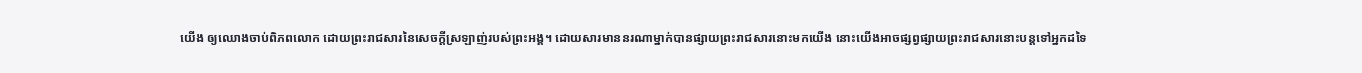យើង ឲ្យឈោងចាប់ពិភពលោក ដោយព្រះរាជសារនៃសេចក្តីស្រឡាញ់របស់ព្រះអង្គ។ ដោយសារមាននរណាម្នាក់បានផ្សាយព្រះរាជសារនោះមកយើង នោះយើងអាចផ្សព្វផ្សាយព្រះរាជសារនោះបន្តទៅអ្នកដទៃ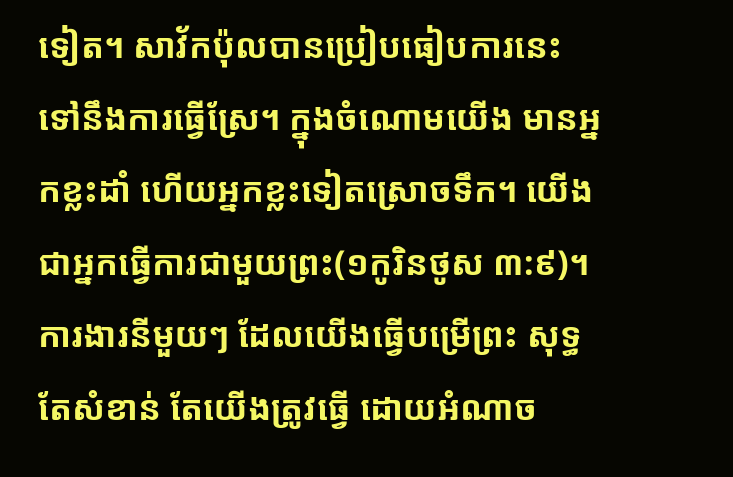ទៀត។ សាវ័កប៉ុលបានប្រៀបធៀបការនេះ ទៅនឹងការធ្វើស្រែ។ ក្នុងចំណោមយើង មានអ្នកខ្លះដាំ ហើយអ្នកខ្លះទៀតស្រោចទឹក។ យើងជាអ្នកធ្វើការជាមួយព្រះ(១កូរិនថូស ៣:៩)។
ការងារនីមួយៗ ដែលយើងធ្វើបម្រើព្រះ សុទ្ធតែសំខាន់ តែយើងត្រូវធ្វើ ដោយអំណាច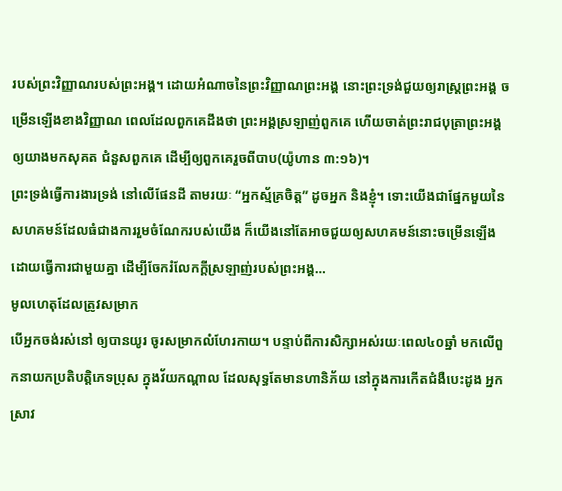របស់ព្រះវិញ្ញាណរបស់ព្រះអង្គ។ ដោយអំណាចនៃព្រះវិញ្ញាណព្រះអង្គ នោះព្រះទ្រង់ជួយឲ្យរាស្រ្តព្រះអង្គ ចម្រើនឡើងខាងវិញ្ញាណ ពេលដែលពួកគេដឹងថា ព្រះអង្គស្រឡាញ់ពួកគេ ហើយចាត់ព្រះរាជបុត្រាព្រះអង្គ ឲ្យយាងមកសុគត ជំនួសពួកគេ ដើម្បីឲ្យពួកគេរួចពីបាប(យ៉ូហាន ៣:១៦)។
ព្រះទ្រង់ធ្វើការងារទ្រង់ នៅលើផែនដី តាមរយៈ “អ្នកស្ម័គ្រចិត្ត” ដូចអ្នក និងខ្ញុំ។ ទោះយើងជាផ្នែកមួយនៃសហគមន៍ដែលធំជាងការរួមចំណែករបស់យើង ក៏យើងនៅតែអាចជួយឲ្យសហគមន៍នោះចម្រើនឡើង ដោយធ្វើការជាមួយគ្នា ដើម្បីចែករំលែកក្តីស្រឡាញ់របស់ព្រះអង្គ…
មូលហេតុដែលត្រូវសម្រាក
បើអ្នកចង់រស់នៅ ឲ្យបានយូរ ចូរសម្រាកលំហែរកាយ។ បន្ទាប់ពីការសិក្សាអស់រយៈពេល៤០ឆ្នាំ មកលើពួកនាយកប្រតិបត្តិភេទប្រុស ក្នុងវ័យកណ្តាល ដែលសុទ្ធតែមានហានិភ័យ នៅក្នុងការកើតជំងឺបេះដូង អ្នកស្រាវ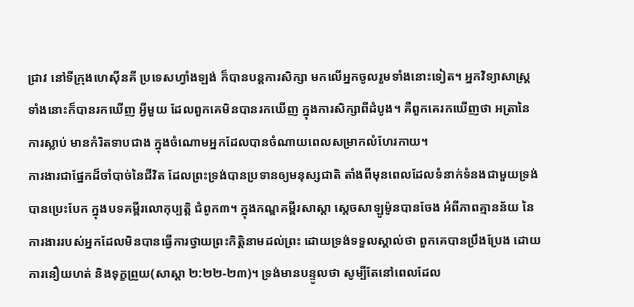ជ្រាវ នៅទីក្រុងហេស៊ីនគី ប្រទេសហ្វាំងឡង់ ក៏បានបន្តការសិក្សា មកលើអ្នកចូលរួមទាំងនោះទៀត។ អ្នកវិទ្យាសាស្ត្រទាំងនោះក៏បានរកឃើញ អ្វីមួយ ដែលពួកគេមិនបានរកឃើញ ក្នុងការសិក្សាពីដំបូង។ គឺពួកគេរកឃើញថា អត្រានៃការស្លាប់ មានកំរិតទាបជាង ក្នុងចំណោមអ្នកដែលបានចំណាយពេលសម្រាកលំហែរកាយ។
ការងារជាផ្នែកដ៏ចាំបាច់នៃជីវិត ដែលព្រះទ្រង់បានប្រទានឲ្យមនុស្សជាតិ តាំងពីមុនពេលដែលទំនាក់ទំនងជាមួយទ្រង់ បានប្រេះបែក ក្នុងបទគម្ពីរលោកុប្បត្តិ ជំពូក៣។ ក្នុងកណ្ឌគម្ពីរសាស្តា ស្តេចសាឡូម៉ូនបានចែង អំពីភាពគ្មានន័យ នៃការងាររបស់អ្នកដែលមិនបានធ្វើការថ្វាយព្រះកិត្តិនាមដល់ព្រះ ដោយទ្រង់ទទួលស្គាល់ថា ពួកគេបានប្រឹងប្រែង ដោយការនឿយហត់ និងទុក្ខព្រួយ(សាស្តា ២:២២-២៣)។ ទ្រង់មានបន្ទូលថា សូម្បីតែនៅពេលដែល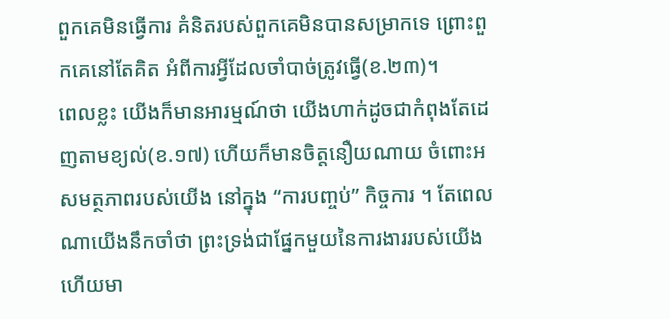ពួកគេមិនធ្វើការ គំនិតរបស់ពួកគេមិនបានសម្រាកទេ ព្រោះពួកគេនៅតែគិត អំពីការអ្វីដែលចាំបាច់ត្រូវធ្វើ(ខ.២៣)។
ពេលខ្លះ យើងក៏មានអារម្មណ៍ថា យើងហាក់ដូចជាកំពុងតែដេញតាមខ្យល់(ខ.១៧) ហើយក៏មានចិត្តនឿយណាយ ចំពោះអសមត្ថភាពរបស់យើង នៅក្នុង “ការបញ្ចប់” កិច្ចការ ។ តែពេលណាយើងនឹកចាំថា ព្រះទ្រង់ជាផ្នែកមួយនៃការងាររបស់យើង ហើយមា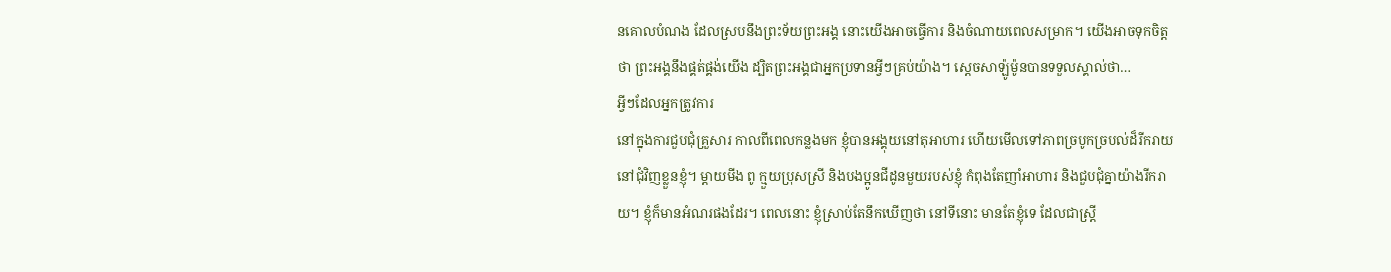នគោលបំណង ដែលស្របនឹងព្រះទ័យព្រះអង្គ នោះយើងអាចធ្វើការ និងចំណាយពេលសម្រាក។ យើងអាចទុកចិត្តថា ព្រះអង្គនឹងផ្គត់ផ្គង់យើង ដ្បិតព្រះអង្គជាអ្នកប្រទានអ្វីៗគ្រប់យ៉ាង។ ស្តេចសាឡ៉ូម៉ូនបានទទួលស្គាល់ថា…
អ្វីៗដែលអ្នកត្រូវការ
នៅក្នុងការជួបជុំគ្រួសារ កាលពីពេលកន្លងមក ខ្ញុំបានអង្គុយនៅតុអាហារ ហើយមើលទៅភាពច្របូកច្របល់ដ៏រីករាយ នៅជុំវិញខ្លួនខ្ញុំ។ ម្តាយមីង ពូ ក្មួយប្រុសស្រី និងបងប្អូនជីដូនមួយរបស់ខ្ញុំ កំពុងតែញាំអាហារ និងជួបជុំគ្នាយ៉ាងរីករាយ។ ខ្ញុំក៏មានអំណរផងដែរ។ ពេលនោះ ខ្ញុំស្រាប់តែនឹកឃើញថា នៅទីនោះ មានតែខ្ញុំទេ ដែលជាស្រ្តី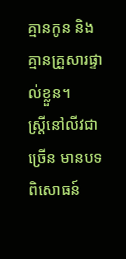គ្មានកូន និងគ្មានគ្រួសារផ្ទាល់ខ្លួន។
ស្រ្តីនៅលីវជាច្រើន មានបទពិសោធន៍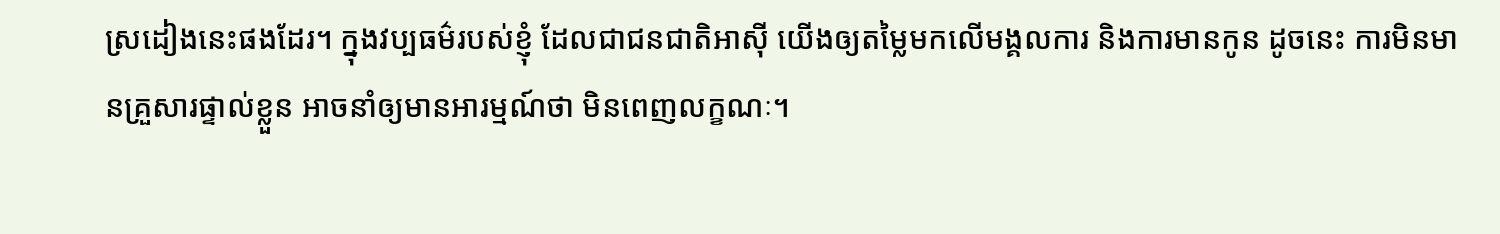ស្រដៀងនេះផងដែរ។ ក្នុងវប្បធម៌របស់ខ្ញុំ ដែលជាជនជាតិអាស៊ី យើងឲ្យតម្លៃមកលើមង្គលការ និងការមានកូន ដូចនេះ ការមិនមានគ្រួសារផ្ទាល់ខ្លួន អាចនាំឲ្យមានអារម្មណ៍ថា មិនពេញលក្ខណៈ។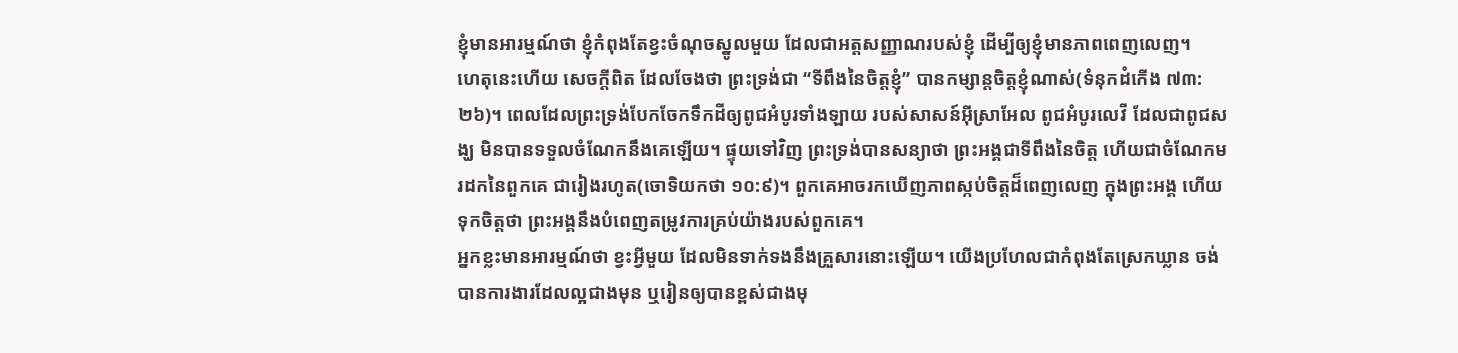ខ្ញុំមានអារម្មណ៍ថា ខ្ញុំកំពុងតែខ្វះចំណុចស្នូលមួយ ដែលជាអត្តសញ្ញាណរបស់ខ្ញុំ ដើម្បីឲ្យខ្ញុំមានភាពពេញលេញ។
ហេតុនេះហើយ សេចក្តីពិត ដែលចែងថា ព្រះទ្រង់ជា “ទីពឹងនៃចិត្តខ្ញុំ” បានកម្សាន្តចិត្តខ្ញុំណាស់(ទំនុកដំកើង ៧៣:២៦)។ ពេលដែលព្រះទ្រង់បែកចែកទឹកដីឲ្យពូជអំបូរទាំងឡាយ របស់សាសន៍អ៊ីស្រាអែល ពូជអំបូរលេវី ដែលជាពូជសង្ឃ មិនបានទទួលចំណែកនឹងគេឡើយ។ ផ្ទុយទៅវិញ ព្រះទ្រង់បានសន្យាថា ព្រះអង្គជាទីពឹងនៃចិត្ត ហើយជាចំណែកមរដកនៃពួកគេ ជារៀងរហូត(ចោទិយកថា ១០:៩)។ ពួកគេអាចរកឃើញភាពស្កប់ចិត្តដ៏ពេញលេញ ក្នុងព្រះអង្គ ហើយទុកចិត្តថា ព្រះអង្គនឹងបំពេញតម្រូវការគ្រប់យ៉ាងរបស់ពួកគេ។
អ្នកខ្លះមានអារម្មណ៍ថា ខ្វះអ្វីមួយ ដែលមិនទាក់ទងនឹងគ្រួសារនោះឡើយ។ យើងប្រហែលជាកំពុងតែស្រេកឃ្លាន ចង់បានការងារដែលល្អជាងមុន ឬរៀនឲ្យបានខ្ពស់ជាងមុ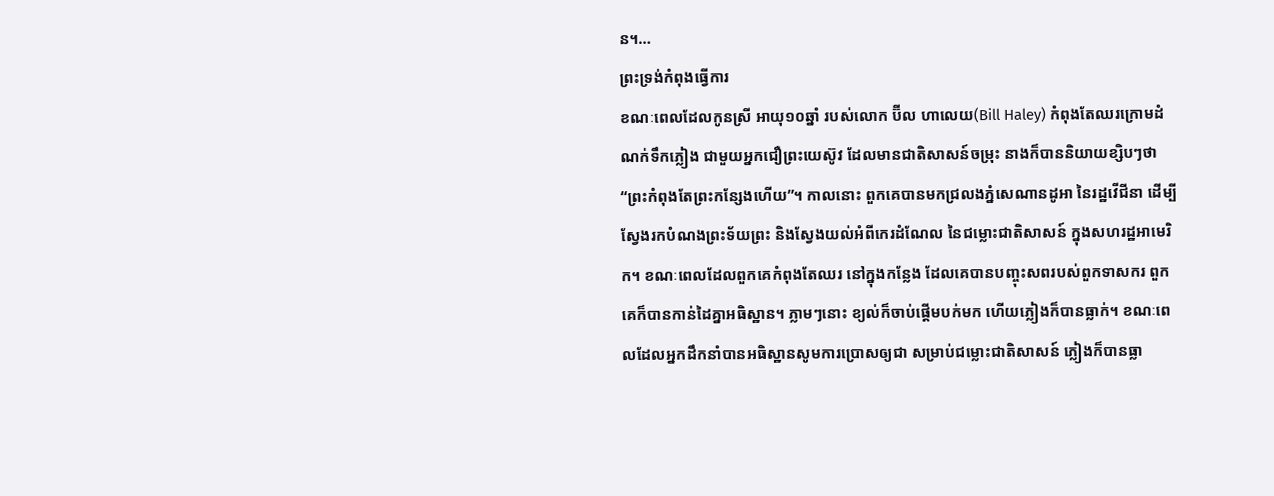ន។…
ព្រះទ្រង់កំពុងធ្វើការ
ខណៈពេលដែលកូនស្រី អាយុ១០ឆ្នាំ របស់លោក ប៊ីល ហាលេយ(Bill Haley) កំពុងតែឈរក្រោមដំណក់ទឹកភ្លៀង ជាមួយអ្នកជឿព្រះយេស៊ូវ ដែលមានជាតិសាសន៍ចម្រុះ នាងក៏បាននិយាយខ្សិបៗថា “ព្រះកំពុងតែព្រះកន្សែងហើយ”។ កាលនោះ ពួកគេបានមកជ្រលងភ្នំសេណានដូអា នៃរដ្ឋវើជីនា ដើម្បីស្វែងរកបំណងព្រះទ័យព្រះ និងស្វែងយល់អំពីកេរដំណែល នៃជម្លោះជាតិសាសន៍ ក្នុងសហរដ្ឋអាមេរិក។ ខណៈពេលដែលពួកគេកំពុងតែឈរ នៅក្នុងកន្លែង ដែលគេបានបញ្ចុះសពរបស់ពួកទាសករ ពួកគេក៏បានកាន់ដៃគ្នាអធិស្ឋាន។ ភ្លាមៗនោះ ខ្យល់ក៏ចាប់ផ្តើមបក់មក ហើយភ្លៀងក៏បានធ្លាក់។ ខណៈពេលដែលអ្នកដឹកនាំបានអធិស្ឋានសូមការប្រោសឲ្យជា សម្រាប់ជម្លោះជាតិសាសន៍ ភ្លៀងក៏បានធ្លា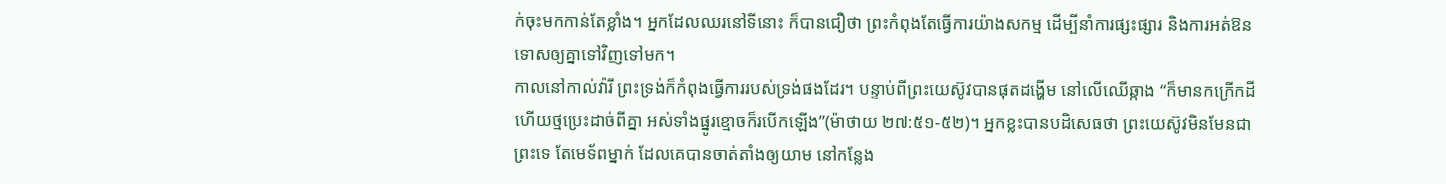ក់ចុះមកកាន់តែខ្លាំង។ អ្នកដែលឈរនៅទីនោះ ក៏បានជឿថា ព្រះកំពុងតែធ្វើការយ៉ាងសកម្ម ដើម្បីនាំការផ្សះផ្សារ និងការអត់ឱនទោសឲ្យគ្នាទៅវិញទៅមក។
កាលនៅកាល់វ៉ារី ព្រះទ្រង់ក៏កំពុងធ្វើការរបស់ទ្រង់ផងដែរ។ បន្ទាប់ពីព្រះយេស៊ូវបានផុតដង្ហើម នៅលើឈើឆ្កាង “ក៏មានកក្រើកដី ហើយថ្មប្រេះដាច់ពីគ្នា អស់ទាំងផ្នូរខ្មោចក៏របើកឡើង”(ម៉ាថាយ ២៧:៥១-៥២)។ អ្នកខ្លះបានបដិសេធថា ព្រះយេស៊ូវមិនមែនជាព្រះទេ តែមេទ័ពម្នាក់ ដែលគេបានចាត់តាំងឲ្យយាម នៅកន្លែង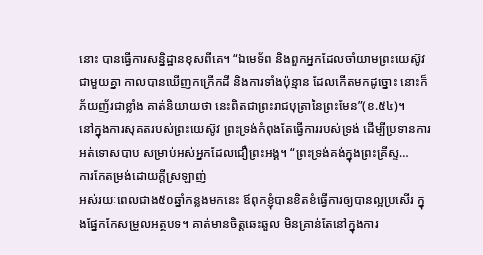នោះ បានធ្វើការសន្និដ្ឋានខុសពីគេ។ “ឯមេទ័ព និងពួកអ្នកដែលចាំយាមព្រះយេស៊ូវជាមួយគ្នា កាលបានឃើញកក្រើកដី និងការទាំងប៉ុន្មាន ដែលកើតមកដូច្នោះ នោះក៏ភ័យញ័រជាខ្លាំង គាត់និយាយថា នេះពិតជាព្រះរាជបុត្រានៃព្រះមែន”(ខ.៥៤)។
នៅក្នុងការសុគតរបស់ព្រះយេស៊ូវ ព្រះទ្រង់កំពុងតែធ្វើការរបស់ទ្រង់ ដើម្បីប្រទានការអត់ទោសបាប សម្រាប់អស់អ្នកដែលជឿព្រះអង្គ។ “ព្រះទ្រង់គង់ក្នុងព្រះគ្រីស្ទ…
ការកែតម្រង់ដោយក្តីស្រឡាញ់
អស់រយៈពេលជាង៥០ឆ្នាំកន្លងមកនេះ ឪពុកខ្ញុំបានខិតខំធ្វើការឲ្យបានល្អប្រសើរ ក្នុងផ្នែកកែសម្រួលអត្ថបទ។ គាត់មានចិត្តឆេះឆួល មិនគ្រាន់តែនៅក្នុងការ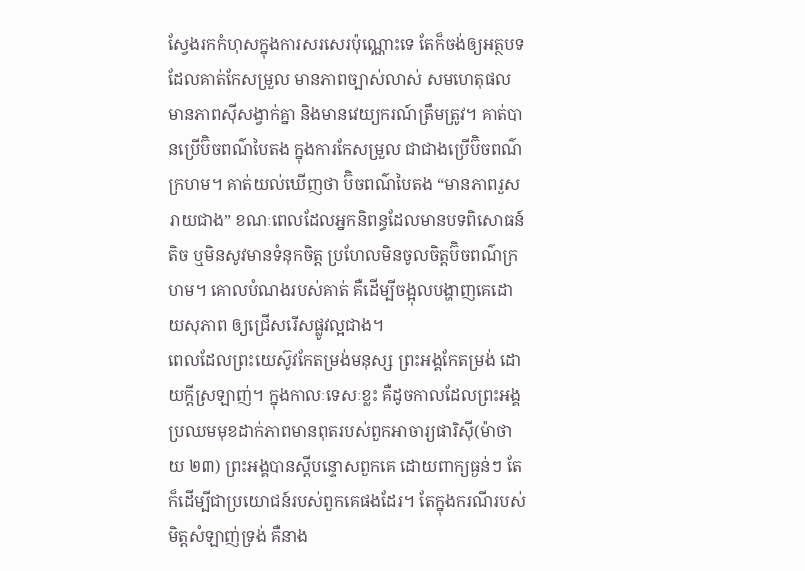ស្វែងរកកំហុសក្នុងការសរសេរប៉ុណ្ណោះទេ តែក៏ចង់ឲ្យអត្ថបទដែលគាត់កែសម្រួល មានភាពច្បាស់លាស់ សមហេតុផល មានភាពស៊ីសង្វាក់គ្នា និងមានវេយ្យករណ៍ត្រឹមត្រូវ។ គាត់បានប្រើប៊ិចពណ៌បៃតង ក្នុងការកែសម្រួល ជាជាងប្រើប៊ិចពណ៌ក្រហម។ គាត់យល់ឃើញថា ប៊ិចពណ៌បៃតង “មានភាពរួសរាយជាង” ខណៈពេលដែលអ្នកនិពន្ធដែលមានបទពិសោធន៍តិច ឬមិនសូវមានទំនុកចិត្ត ប្រហែលមិនចូលចិត្តប៊ិចពណ៌ក្រហម។ គោលបំណងរបស់គាត់ គឺដើម្បីចង្អុលបង្ហាញគេដោយសុភាព ឲ្យជ្រើសរើសផ្លូវល្អជាង។
ពេលដែលព្រះយេស៊ូវកែតម្រង់មនុស្ស ព្រះអង្គកែតម្រង់ ដោយក្តីស្រឡាញ់។ ក្នុងកាលៈទេសៈខ្លះ គឺដូចកាលដែលព្រះអង្គប្រឈមមុខដាក់ភាពមានពុតរបស់ពួកអាចារ្យផារិស៊ី(ម៉ាថាយ ២៣) ព្រះអង្គបានស្តីបន្ទោសពួកគេ ដោយពាក្យធ្ងន់ៗ តែក៏ដើម្បីជាប្រយោជន៍របស់ពួកគេផងដែរ។ តែក្នុងករណីរបស់មិត្តសំឡាញ់ទ្រង់ គឺនាង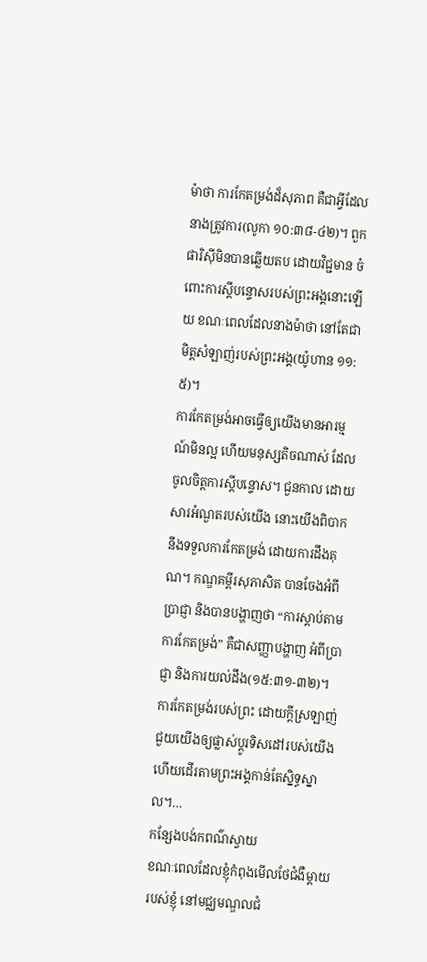ម៉ាថា ការកែតម្រង់ដ៏សុភាព គឺជាអ្វីដែលនាងត្រូវការ(លូកា ១០:៣៨-៤២)។ ពួកផារិស៊ីមិនបានឆ្លើយតប ដោយវិជ្ជមាន ចំពោះការស្តីបន្ទោសរបស់ព្រះអង្គនោះឡើយ ខណៈពេលដែលនាងម៉ាថា នៅតែជាមិត្តសំឡាញ់របស់ព្រះអង្គ(យ៉ូហាន ១១:៥)។
ការកែតម្រង់អាចធ្វើឲ្យយើងមានអារម្មណ៍មិនល្អ ហើយមនុស្សតិចណាស់ ដែលចូលចិត្តការស្តីបន្ទោស។ ជួនកាល ដោយសារអំណួតរបស់យើង នោះយើងពិបាកនឹងទទួលការកែតម្រង់ ដោយការដឹងគុណ។ កណ្ឌគម្ពីរសុភាសិត បានចែងអំពីប្រាជ្ញា និងបានបង្ហាញថា “ការស្តាប់តាមការកែតម្រង់” គឺជាសញ្ញាបង្ហាញ អំពីប្រាជ្ញា និងការយល់ដឹង(១៥:៣១-៣២)។
ការកែតម្រង់របស់ព្រះ ដោយក្តីស្រឡាញ់ ជួយយើងឲ្យផ្លាស់ប្តូរទិសដៅរបស់យើង ហើយដើរតាមព្រះអង្គកាន់តែស្និទ្ធស្នាល។…
កន្សែងបង់កពណ៌ស្វាយ
ខណៈពេលដែលខ្ញុំកំពុងមើលថែជំងឺម្តាយរបស់ខ្ញុំ នៅមជ្ឈមណ្ឌលជំ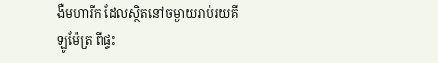ងឺមហារីក ដែលស្ថិតនៅចម្ងាយរាប់រយគីឡូម៉ែត្រ ពីផ្ទះ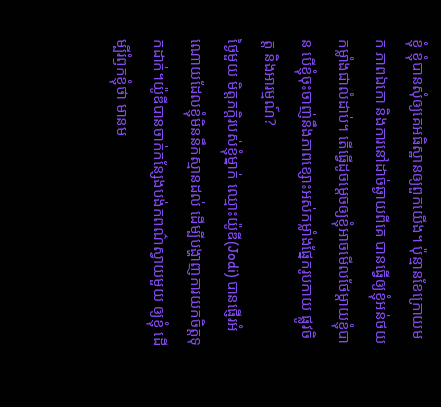ខ្ញុំ ខ្ញុំបានសុំឲ្យគេអធិស្ឋានឲ្យពួកយើង។ ប៉ុន្មានខែក្រោយមក ភាពឯកោ និងការនៅដាច់ឆ្ងាយពីគេ បានធ្វើឲ្យខ្ញុំអន់ថយកម្លាំងជាលំដាប់។ តើធ្វើដូចម្តេចឲ្យខ្ញុំអាចមើលថែម្តាយខ្ញុំបាន បើខ្ញុំចុះចាញ់នឹងភាពខ្សោះអស់កម្លាំងផ្នែករូបកាយ ផ្លូវចិត្ត និងអារម្មណ៍?
ថ្ងៃមួយ មិត្តភក្តិរបស់ខ្ញុំម្នាក់ ឈ្មោះយ៉ូឌី(Jodi) បានផ្ញើរអំណោយដែលខ្ញុំមិននឹកស្មានដល់ ដើម្បីបង្ហាញការយកចិត្តទុកដាក់។យ៉ូឌីបានចាក់កន្សែងបង់កពណ៌ស្វាយមួយ ឲ្យខ្ញុំ ដើម្បីរំឭកខ្ញុំថា មានម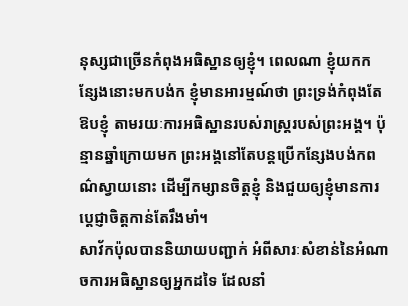នុស្សជាច្រើនកំពុងអធិស្ឋានឲ្យខ្ញុំ។ ពេលណា ខ្ញុំយកកន្សែងនោះមកបង់ក ខ្ញុំមានអារម្មណ៍ថា ព្រះទ្រង់កំពុងតែឱបខ្ញុំ តាមរយៈការអធិស្ឋានរបស់រាស្រ្តរបស់ព្រះអង្គ។ ប៉ុន្មានឆ្នាំក្រោយមក ព្រះអង្គនៅតែបន្តប្រើកន្សែងបង់កពណ៌ស្វាយនោះ ដើម្បីកម្សានចិត្តខ្ញុំ និងជួយឲ្យខ្ញុំមានការប្តេជ្ញាចិត្តកាន់តែរឹងមាំ។
សាវ័កប៉ុលបាននិយាយបញ្ជាក់ អំពីសារៈសំខាន់នៃអំណាចការអធិស្ឋានឲ្យអ្នកដទៃ ដែលនាំ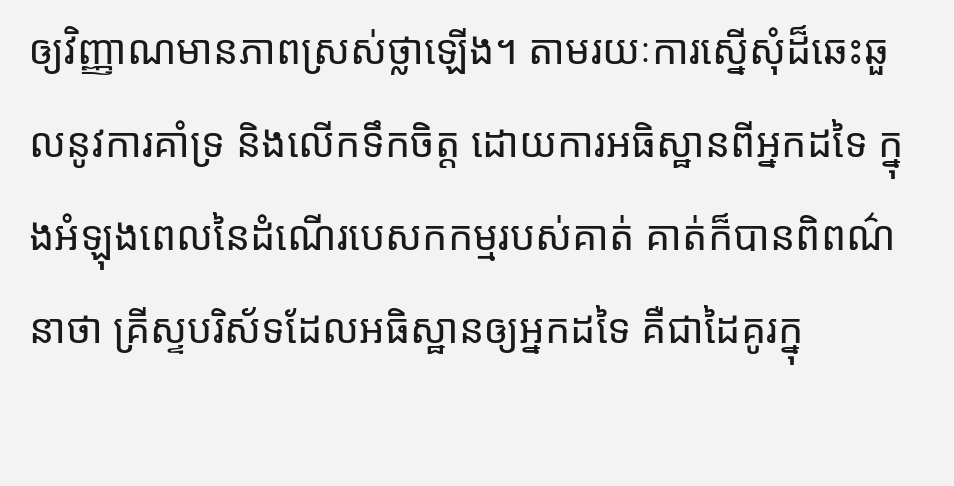ឲ្យវិញ្ញាណមានភាពស្រស់ថ្លាឡើង។ តាមរយៈការស្នើសុំដ៏ឆេះឆួលនូវការគាំទ្រ និងលើកទឹកចិត្ត ដោយការអធិស្ឋានពីអ្នកដទៃ ក្នុងអំឡុងពេលនៃដំណើរបេសកកម្មរបស់គាត់ គាត់ក៏បានពិពណ៌នាថា គ្រីស្ទបរិស័ទដែលអធិស្ឋានឲ្យអ្នកដទៃ គឺជាដៃគូរក្នុ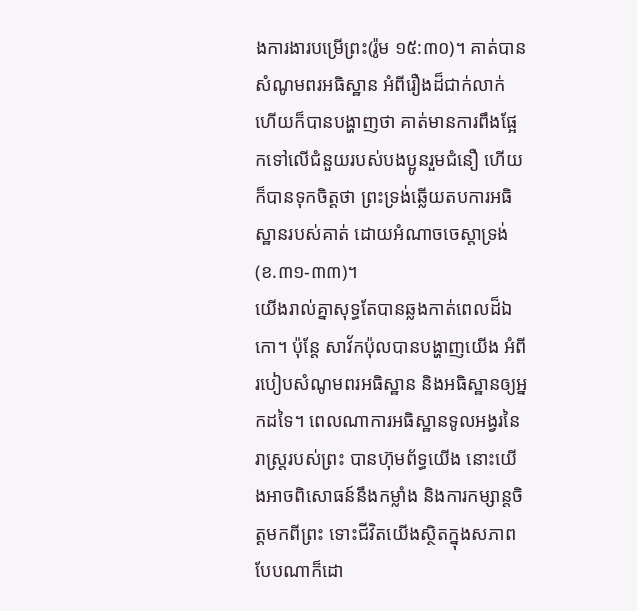ងការងារបម្រើព្រះ(រ៉ូម ១៥:៣០)។ គាត់បានសំណូមពរអធិស្ឋាន អំពីរឿងដ៏ជាក់លាក់ ហើយក៏បានបង្ហាញថា គាត់មានការពឹងផ្អែកទៅលើជំនួយរបស់បងប្អូនរួមជំនឿ ហើយក៏បានទុកចិត្តថា ព្រះទ្រង់ឆ្លើយតបការអធិស្ឋានរបស់គាត់ ដោយអំណាចចេស្តាទ្រង់(ខ.៣១-៣៣)។
យើងរាល់គ្នាសុទ្ធតែបានឆ្លងកាត់ពេលដ៏ឯកោ។ ប៉ុន្តែ សាវ័កប៉ុលបានបង្ហាញយើង អំពីរបៀបសំណូមពរអធិស្ឋាន និងអធិស្ឋានឲ្យអ្នកដទៃ។ ពេលណាការអធិស្ឋានទូលអង្វរនៃរាស្រ្តរបស់ព្រះ បានហ៊ុមព័ទ្ធយើង នោះយើងអាចពិសោធន៍នឹងកម្លាំង និងការកម្សាន្តចិត្តមកពីព្រះ ទោះជីវិតយើងស្ថិតក្នុងសភាពបែបណាក៏ដោ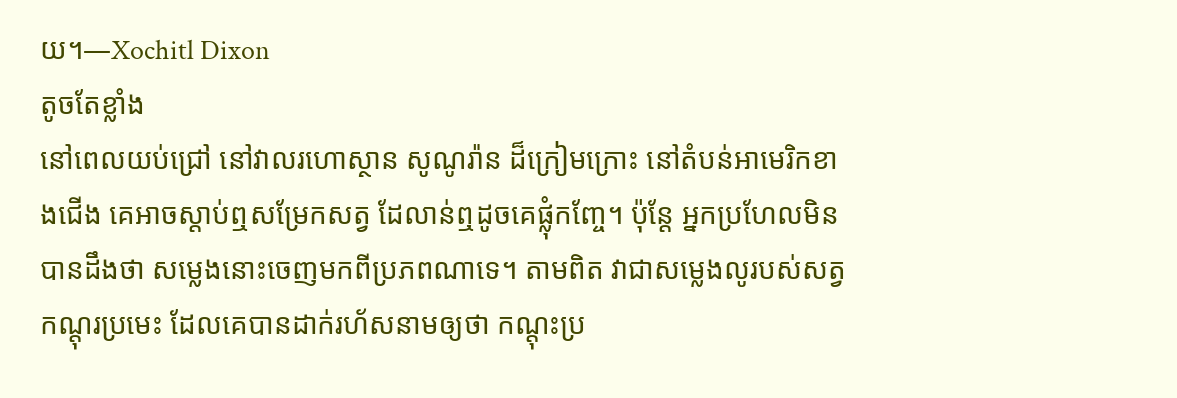យ។—Xochitl Dixon
តូចតែខ្លាំង
នៅពេលយប់ជ្រៅ នៅវាលរហោស្ថាន សូណូរ៉ាន ដ៏ក្រៀមក្រោះ នៅតំបន់អាមេរិកខាងជើង គេអាចស្តាប់ឮសម្រែកសត្វ ដែលាន់ឮដូចគេផ្លុំកញ្ចែ។ ប៉ុន្តែ អ្នកប្រហែលមិនបានដឹងថា សម្លេងនោះចេញមកពីប្រភពណាទេ។ តាមពិត វាជាសម្លេងលូរបស់សត្វកណ្តុរប្រមេះ ដែលគេបានដាក់រហ័សនាមឲ្យថា កណ្តុះប្រ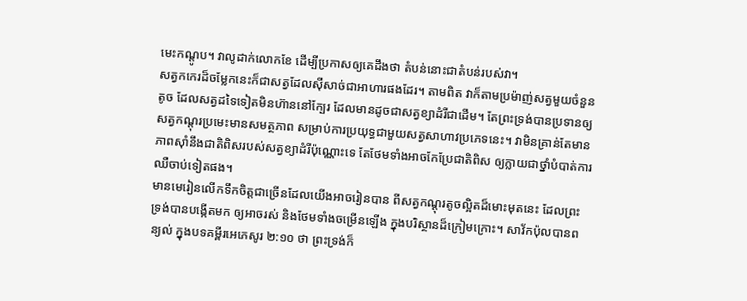មេះកណ្តូប។ វាលូដាក់លោកខែ ដើម្បីប្រកាសឲ្យគេដឹងថា តំបន់នោះជាតំបន់របស់វា។
សត្វកកេរដ៏ចម្លែកនេះក៏ជាសត្វដែលស៊ីសាច់ជាអាហារផងដែរ។ តាមពិត វាក៏តាមប្រម៉ាញ់សត្វមួយចំនួនតូច ដែលសត្វដទៃទៀតមិនហ៊ាននៅក្បែរ ដែលមានដូចជាសត្វខ្យាដំរីជាដើម។ តែព្រះទ្រង់បានប្រទានឲ្យសត្វកណ្តុរប្រមេះមានសមត្ថភាព សម្រាប់ការប្រយុទ្ធជាមួយសត្វសាហាវប្រភេទនេះ។ វាមិនគ្រាន់តែមានភាពស៊ាំនឹងជាតិពិសរបស់សត្វខ្យាដំរីប៉ុណ្ណោះទេ តែថែមទាំងអាចកែប្រែជាតិពិស ឲ្យក្លាយជាថ្នាំបំបាត់ការឈឺចាប់ទៀតផង។
មានមេរៀនលើកទឹកចិត្តជាច្រើនដែលយើងអាចរៀនបាន ពីសត្វកណ្តុរតូចល្អិតដ៏មោះមុតនេះ ដែលព្រះទ្រង់បានបង្កើតមក ឲ្យអាចរស់ និងថែមទាំងចម្រើនឡើង ក្នុងបរិស្ថានដ៏ក្រៀមក្រោះ។ សាវ័កប៉ុលបានពន្យល់ ក្នុងបទគម្ពីរអេភេសូរ ២:១០ ថា ព្រះទ្រង់ក៏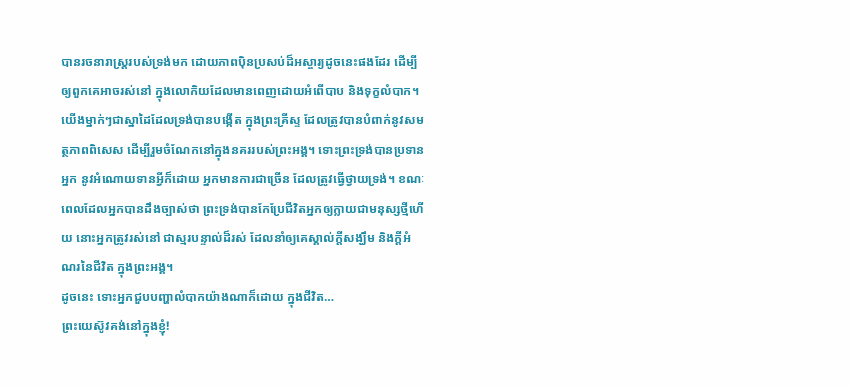បានរចនារាស្រ្តរបស់ទ្រង់មក ដោយភាពប៉ិនប្រសប់ដ៏អស្ចារ្យដូចនេះផងដែរ ដើម្បីឲ្យពួកគេអាចរស់នៅ ក្នុងលោកិយដែលមានពេញដោយអំពើបាប និងទុក្ខលំបាក។ យើងម្នាក់ៗជាស្នាដៃដែលទ្រង់បានបង្កើត ក្នុងព្រះគ្រីស្ទ ដែលត្រូវបានបំពាក់នូវសមត្ថភាពពិសេស ដើម្បីរួមចំណែកនៅក្នុងនគររបស់ព្រះអង្គ។ ទោះព្រះទ្រង់បានប្រទានអ្នក នូវអំណោយទានអ្វីក៏ដោយ អ្នកមានការជាច្រើន ដែលត្រូវធ្វើថ្វាយទ្រង់។ ខណៈពេលដែលអ្នកបានដឹងច្បាស់ថា ព្រះទ្រង់បានកែប្រែជីវិតអ្នកឲ្យក្លាយជាមនុស្សថ្មីហើយ នោះអ្នកត្រូវរស់នៅ ជាស្មរបន្ទាល់ដ៏រស់ ដែលនាំឲ្យគេស្គាល់ក្តីសង្ឃឹម និងក្តីអំណរនៃជីវិត ក្នុងព្រះអង្គ។
ដូចនេះ ទោះអ្នកជួបបញ្ហាលំបាកយ៉ាងណាក៏ដោយ ក្នុងជីវិត…
ព្រះយេស៊ូវគង់នៅក្នុងខ្ញុំ!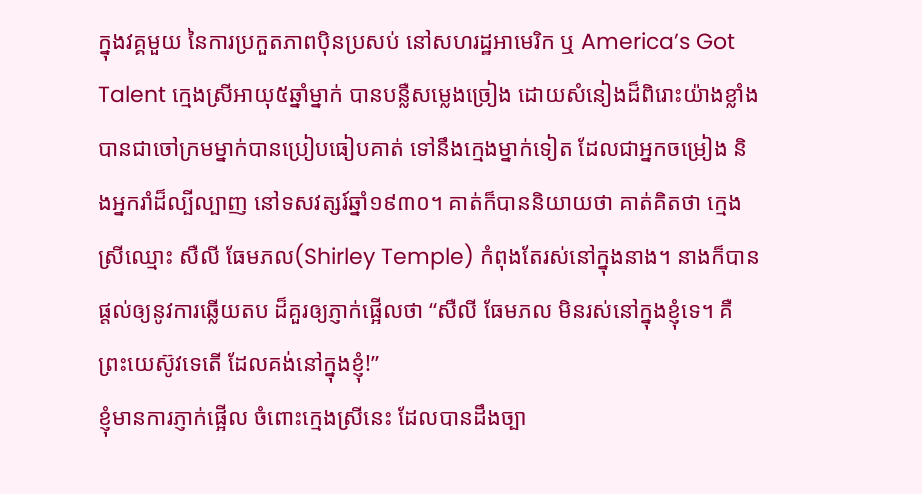ក្នុងវគ្គមួយ នៃការប្រកួតភាពប៉ិនប្រសប់ នៅសហរដ្ឋអាមេរិក ឬ America’s Got Talent ក្មេងស្រីអាយុ៥ឆ្នាំម្នាក់ បានបន្លឺសម្លេងច្រៀង ដោយសំនៀងដ៏ពិរោះយ៉ាងខ្លាំង បានជាចៅក្រមម្នាក់បានប្រៀបធៀបគាត់ ទៅនឹងក្មេងម្នាក់ទៀត ដែលជាអ្នកចម្រៀង និងអ្នករាំដ៏ល្បីល្បាញ នៅទសវត្សរ៍ឆ្នាំ១៩៣០។ គាត់ក៏បាននិយាយថា គាត់គិតថា ក្មេងស្រីឈ្មោះ សឺលី ធែមភល(Shirley Temple) កំពុងតែរស់នៅក្នុងនាង។ នាងក៏បានផ្តល់ឲ្យនូវការឆ្លើយតប ដ៏គួរឲ្យភ្ញាក់ផ្អើលថា “សឺលី ធែមភល មិនរស់នៅក្នុងខ្ញុំទេ។ គឺព្រះយេស៊ូវទេតើ ដែលគង់នៅក្នុងខ្ញុំ!”
ខ្ញុំមានការភ្ញាក់ផ្អើល ចំពោះក្មេងស្រីនេះ ដែលបានដឹងច្បា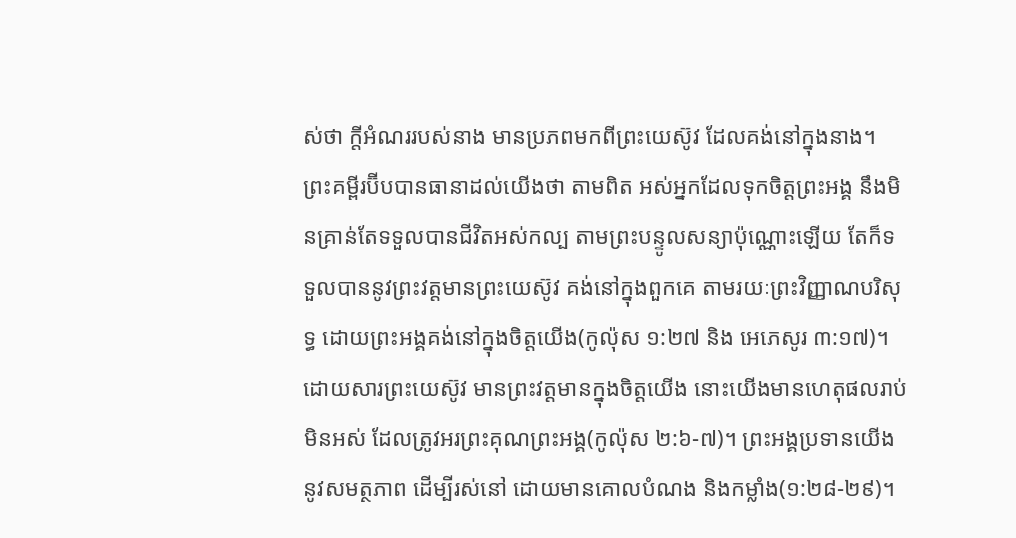ស់ថា ក្តីអំណររបស់នាង មានប្រភពមកពីព្រះយេស៊ូវ ដែលគង់នៅក្នុងនាង។ ព្រះគម្ពីរប៊ីបបានធានាដល់យើងថា តាមពិត អស់អ្នកដែលទុកចិត្តព្រះអង្គ នឹងមិនគ្រាន់តែទទួលបានជីវិតអស់កល្ប តាមព្រះបន្ទូលសន្យាប៉ុណ្ណោះឡើយ តែក៏ទទួលបាននូវព្រះវត្តមានព្រះយេស៊ូវ គង់នៅក្នុងពួកគេ តាមរយៈព្រះវិញ្ញាណបរិសុទ្ធ ដោយព្រះអង្គគង់នៅក្នុងចិត្តយើង(កូល៉ុស ១:២៧ និង អេភេសូរ ៣:១៧)។
ដោយសារព្រះយេស៊ូវ មានព្រះវត្តមានក្នុងចិត្តយើង នោះយើងមានហេតុផលរាប់មិនអស់ ដែលត្រូវអរព្រះគុណព្រះអង្គ(កូល៉ុស ២:៦-៧)។ ព្រះអង្គប្រទានយើងនូវសមត្ថភាព ដើម្បីរស់នៅ ដោយមានគោលបំណង និងកម្លាំង(១:២៨-២៩)។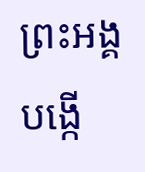ព្រះអង្គបង្កើ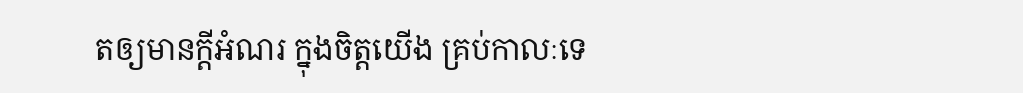តឲ្យមានក្តីអំណរ ក្នុងចិត្តយើង គ្រប់កាលៈទេ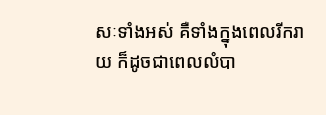សៈទាំងអស់ គឺទាំងក្នុងពេលរីករាយ ក៏ដូចជាពេលលំបា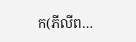ក(ភីលីព…